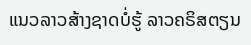ແນວລາວສ້າງຊາດບໍ່ຮູ້ ລາວຄຣິສຕຽນ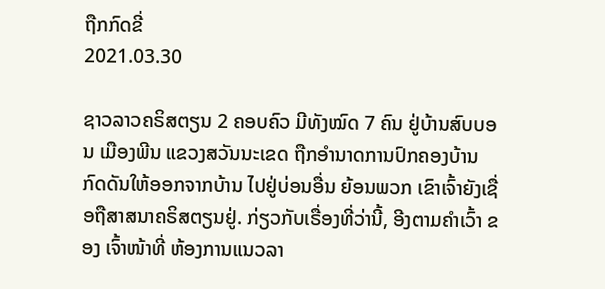ຖືກກົດຂີ່
2021.03.30

ຊາວລາວຄຣິສຕຽນ 2 ຄອບຄົວ ມີທັງໝົດ 7 ຄົນ ຢູ່ບ້ານສົບບອນ ເມືອງພີນ ແຂວງສວັນນະເຂດ ຖືກອໍານາດການປົກຄອງບ້ານ ກົດດັນໃຫ້ອອກຈາກບ້ານ ໄປຢູ່ບ່ອນອື່ນ ຍ້ອນພວກ ເຂົາເຈົ້າຍັງເຊື່ອຖືສາສນາຄຣິສຕຽນຢູ່. ກ່ຽວກັບເຣື່ອງທີ່ວ່ານີ້, ອີງຕາມຄໍາເວົ້າ ຂອງ ເຈົ້າໜ້າທີ່ ຫ້ອງການແນວລາ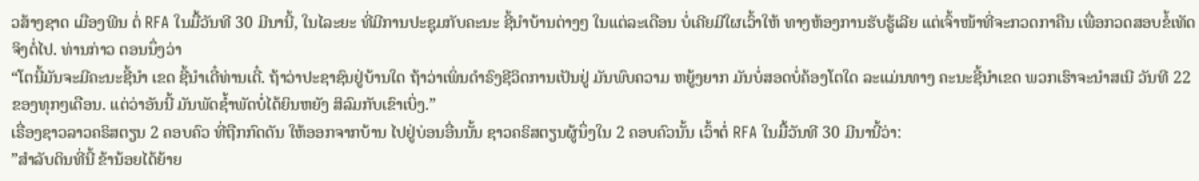ວສ້າງຊາດ ເມືອງພີນ ຕໍ່ RFA ໃນມື້ວັນທີ 30 ມີນານີ້, ໃນໄລະຍະ ທີ່ມີການປະຊຸມກັບຄະນະ ຊີ້ນໍາບ້ານຕ່າງໆ ໃນແຕ່ລະເດືອນ ບໍ່ເຄີຍມີໃຜເວົ້າໃຫ້ ທາງຫ້ອງການຮັບຮູ້ເລີຍ ແຕ່ເຈົ້າໜ້າທີ່ຈະກວດກາຄືນ ເພື່ອກວດສອບຂໍ້ເທັດ ຈິງຕໍ່ໄປ. ທ່ານກ່າວ ຕອນນຶ່ງວ່າ
“ໂຕນີ້ມັນຈະມີຄະນະຊີ້ນໍາ ເຂດ ຊີ້ນໍາເດີ໋ທ່ານເດີ໋. ຖ້າວ່າປະຊາຊົນຢູ່ບ້ານໃດ ຖ້າວ່າເພິ່ນດໍາຣົງຊີວິດການເປັນຢູ່ ມັນພົບຄວາມ ຫຍູ້ງຍາກ ມັນບໍ່ສອດບໍ່ຄ້ອງໂຕໃດ ລະແມ່ນທາງ ຄະນະຊີ້ນໍາເຂດ ພວກເຮົາຈະນໍາສເນີ ວັນທີ 22 ຂອງທຸກໆເດືອນ. ແຕ່ວ່າອັນນີ້ ມັນພັດຊໍ້າພັດບໍ່ໄດ້ຍິນຫຍັງ ສິລົມກັບເຂົາເບິ່ງ.”
ເຣື່ອງຊາວລາວຄຣິສຕຽນ 2 ຄອບຄົວ ທີ່ຖືກກົດດັນ ໃຫ້ອອກຈາກບ້ານ ໄປຢູ່ບ່ອນອື່ນນັ້ນ ຊາວຄຣິສຕຽນຜູ້ນຶ່ງໃນ 2 ຄອບຄົວນັ້ນ ເວົ້າຕໍ່ RFA ໃນມື້ວັນທີ 30 ມີນານີ້ວ່າ:
”ສໍາລັບດິນທີ່ນີ້ ຂ້ານ້ອຍໄດ້ຍ້າຍ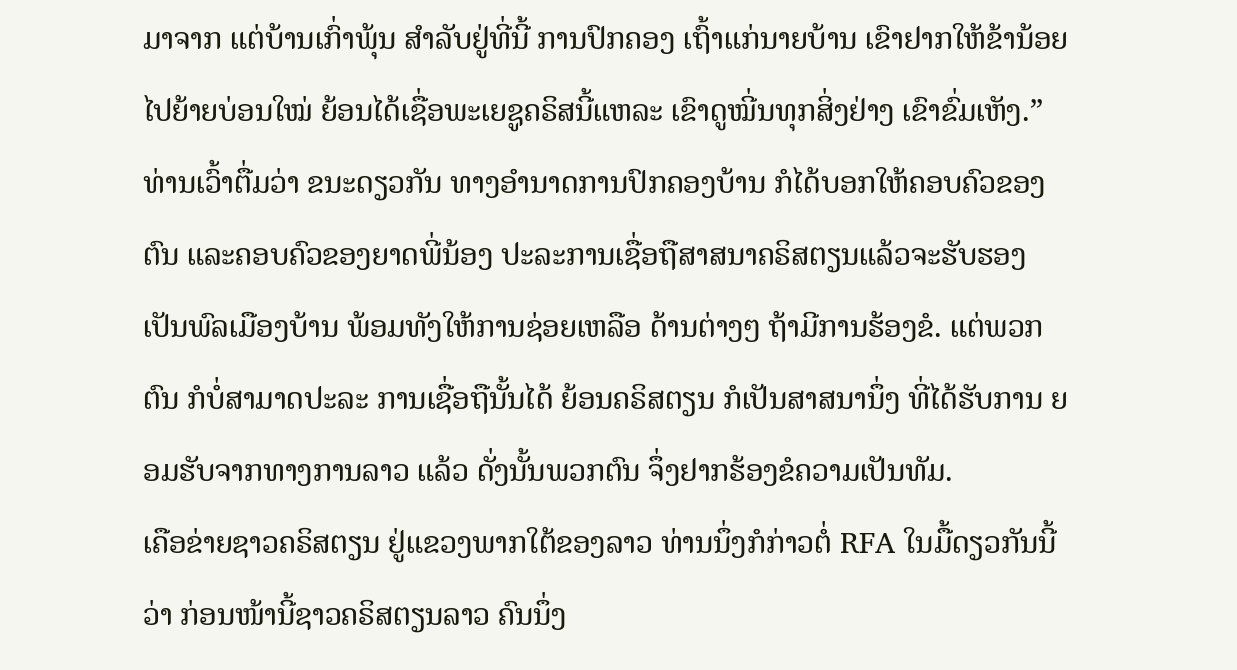ມາຈາກ ແຕ່ບ້ານເກົ່າພຸ້ນ ສໍາລັບຢູ່ທີ່ນີ້ ການປົກຄອງ ເຖົ້າແກ່ນາຍບ້ານ ເຂົາຢາກໃຫ້ຂ້ານ້ອຍ ໄປຍ້າຍບ່ອນໃໝ່ ຍ້ອນໄດ້ເຊື່ອພະເຍຊູຄຣິສນີ້ແຫລະ ເຂົາດູໝີ່ນທຸກສິ່ງຢ່າງ ເຂົາຂົ່ມເຫັງ.”
ທ່ານເວົ້າຕື່ມວ່າ ຂນະດຽວກັນ ທາງອໍານາດການປົກຄອງບ້ານ ກໍໄດ້ບອກໃຫ້ຄອບຄົວຂອງຕົນ ແລະຄອບຄົວຂອງຍາດພີ່ນ້ອງ ປະລະການເຊື່ອຖືສາສນາຄຣິສຕຽນແລ້ວຈະຮັບຮອງ ເປັນພົລເມືອງບ້ານ ພ້ອມທັງໃຫ້ການຊ່ອຍເຫລືອ ດ້ານຕ່າງໆ ຖ້າມີການຮ້ອງຂໍ. ແຕ່ພວກຕົນ ກໍບໍ່ສາມາດປະລະ ການເຊື່ອຖືນັ້ນໄດ້ ຍ້ອນຄຣິສຕຽນ ກໍເປັນສາສນານຶ່ງ ທີ່ໄດ້ຮັບການ ຍອມຮັບຈາກທາງການລາວ ແລ້ວ ດັ່ງນັ້ນພວກຕົນ ຈຶ່ງຢາກຮ້ອງຂໍຄວາມເປັນທັມ.
ເຄືອຂ່າຍຊາວຄຣິສຕຽນ ຢູ່ແຂວງພາກໃຕ້ຂອງລາວ ທ່ານນຶ່ງກໍກ່າວຕໍ່ RFA ໃນມື້ດຽວກັນນີ້ວ່າ ກ່ອນໜ້ານີ້ຊາວຄຣິສຕຽນລາວ ຄົນນຶ່ງ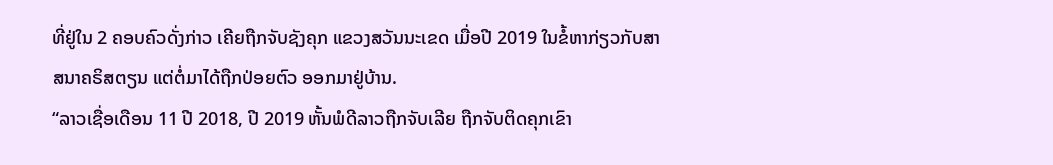ທີ່ຢູ່ໃນ 2 ຄອບຄົວດັ່ງກ່າວ ເຄີຍຖືກຈັບຊັງຄຸກ ແຂວງສວັນນະເຂດ ເມື່ອປີ 2019 ໃນຂໍ້ຫາກ່ຽວກັບສາສນາຄຣິສຕຽນ ແຕ່ຕໍ່ມາໄດ້ຖືກປ່ອຍຕົວ ອອກມາຢູ່ບ້ານ.
“ລາວເຊື່ອເດືອນ 11 ປີ 2018, ປີ 2019 ຫັ້ນພໍດີລາວຖືກຈັບເລີຍ ຖືກຈັບຕິດຄຸກເຂົາ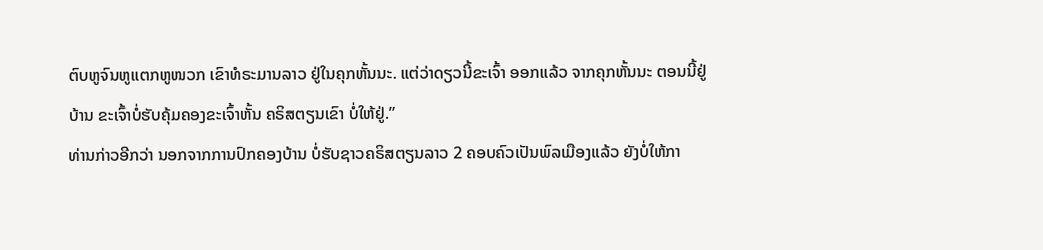ຕົບຫູຈົນຫູແຕກຫູໜວກ ເຂົາທໍຣະມານລາວ ຢູ່ໃນຄຸກຫັ້ນນະ. ແຕ່ວ່າດຽວນີ້ຂະເຈົ້າ ອອກແລ້ວ ຈາກຄຸກຫັ້ນນະ ຕອນນີ້ຢູ່ບ້ານ ຂະເຈົ້າບໍ່ຮັບຄຸ້ມຄອງຂະເຈົ້າຫັ້ນ ຄຣິສຕຽນເຂົາ ບໍ່ໃຫ້ຢູ່.”
ທ່ານກ່າວອີກວ່າ ນອກຈາກການປົກຄອງບ້ານ ບໍ່ຮັບຊາວຄຣິສຕຽນລາວ 2 ຄອບຄົວເປັນພົລເມືອງແລ້ວ ຍັງບໍ່ໃຫ້ກາ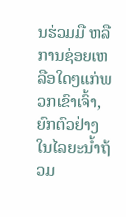ນຮ່ວມມື ຫລື ການຊ່ອຍເຫລືອໃດໆແກ່ພວກເຂົາເຈົ້າ, ຍົກຕົວຢ່າງ ໃນໄລຍະນໍ້າຖ້ວມ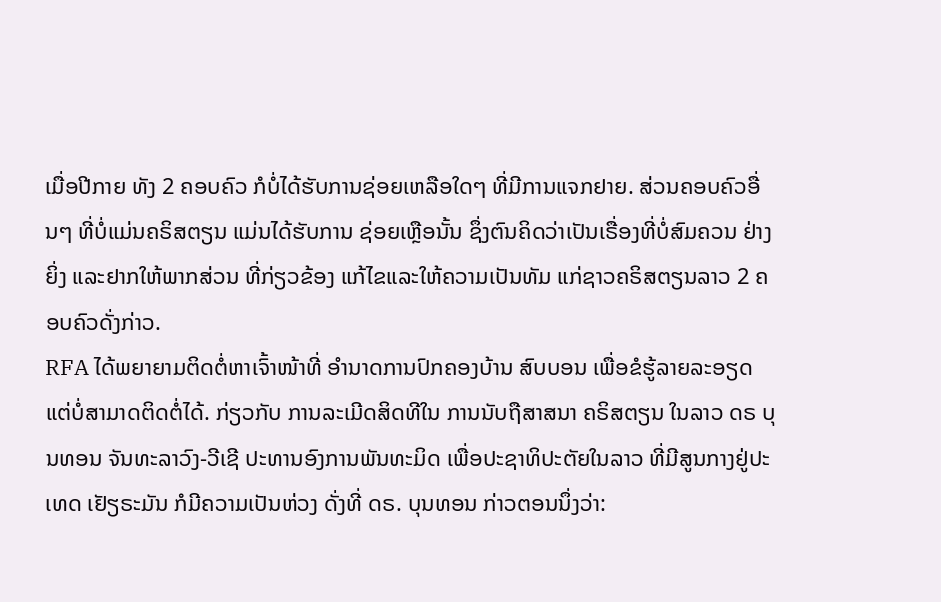ເມື່ອປີກາຍ ທັງ 2 ຄອບຄົວ ກໍບໍ່ໄດ້ຮັບການຊ່ອຍເຫລືອໃດໆ ທີ່ມີການແຈກຢາຍ. ສ່ວນຄອບຄົວອື່ນໆ ທີ່ບໍ່ແມ່ນຄຣິສຕຽນ ແມ່ນໄດ້ຮັບການ ຊ່ອຍເຫຼືອນັ້ນ ຊຶ່ງຕົນຄິດວ່າເປັນເຣື່ອງທີ່ບໍ່ສົມຄວນ ຢ່າງຍິ່ງ ແລະຢາກໃຫ້ພາກສ່ວນ ທີ່ກ່ຽວຂ້ອງ ແກ້ໄຂແລະໃຫ້ຄວາມເປັນທັມ ແກ່ຊາວຄຣິສຕຽນລາວ 2 ຄອບຄົວດັ່ງກ່າວ.
RFA ໄດ້ພຍາຍາມຕິດຕໍ່ຫາເຈົ້າໜ້າທີ່ ອໍານາດການປົກຄອງບ້ານ ສົບບອນ ເພື່ອຂໍຮູ້ລາຍລະອຽດ ແຕ່ບໍ່ສາມາດຕິດຕໍ່ໄດ້. ກ່ຽວກັບ ການລະເມີດສິດທີໃນ ການນັບຖືສາສນາ ຄຣິສຕຽນ ໃນລາວ ດຣ ບຸນທອນ ຈັນທະລາວົງ-ວີເຊີ ປະທານອົງການພັນທະມິດ ເພື່ອປະຊາທິປະຕັຍໃນລາວ ທີ່ມີສູນກາງຢູ່ປະເທດ ເຢັຽຣະມັນ ກໍມີຄວາມເປັນຫ່ວງ ດັ່ງທີ່ ດຣ. ບຸນທອນ ກ່າວຕອນນຶ່ງວ່າ: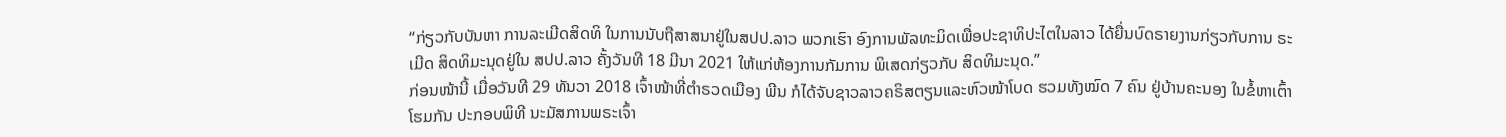“ກ່ຽວກັບບັນຫາ ການລະເມີດສິດທິ ໃນການນັບຖືສາສນາຢູ່ໃນສປປ.ລາວ ພວກເຮົາ ອົງການພັລທະມິດເພື່ອປະຊາທິປະໄຕໃນລາວ ໄດ້ຍື່ນບົດຣາຍງານກ່ຽວກັບການ ຣະເມີດ ສິດທິມະນຸດຢູ່ໃນ ສປປ.ລາວ ຄັ້ງວັນທີ 18 ມີນາ 2021 ໃຫ້ແກ່ຫ້ອງການກັມການ ພິເສດກ່ຽວກັບ ສິດທິມະນຸດ.”
ກ່ອນໜ້ານີ້ ເມື່ອວັນທີ 29 ທັນວາ 2018 ເຈົ້າໜ້າທີ່ຕໍາຣວດເມືອງ ພີນ ກໍໄດ້ຈັບຊາວລາວຄຣິສຕຽນແລະຫົວໜ້າໂບດ ຮວມທັງໝົດ 7 ຄົນ ຢູ່ບ້ານຄະນອງ ໃນຂໍ້ຫາເຕົ້າໂຮມກັນ ປະກອບພິທີ ນະມັສການພຣະເຈົ້າ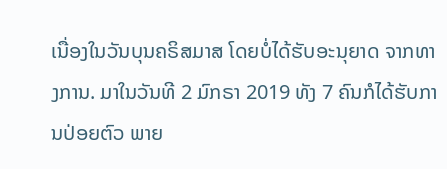ເນື່ອງໃນວັນບຸນຄຣິສມາສ ໂດຍບໍ່ໄດ້ຮັບອະນຸຍາດ ຈາກທາງການ. ມາໃນວັນທີ 2 ມົກຣາ 2019 ທັງ 7 ຄົນກໍໄດ້ຮັບການປ່ອຍຕົວ ພາຍ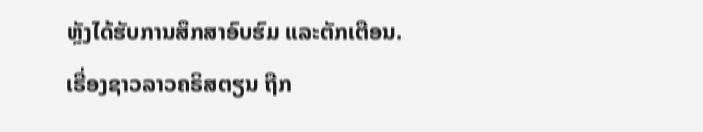ຫຼັງໄດ້ຮັບການສຶກສາອົບຮົມ ແລະຕັກເຕືອນ.
ເຣື່ອງຊາວລາວຄຣິສຕຽນ ຖືກ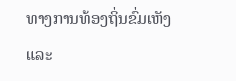ທາງການທ້ອງຖິ່ນຂົ່ມເຫັງ ແລະ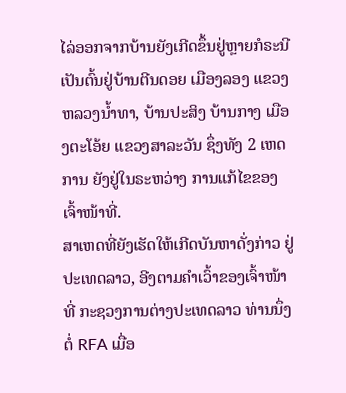ໄລ່ອອກຈາກບ້ານຍັງເກີດຂຶ້ນຢູ່ຫຼາຍກໍຣະນີ ເປັນຕົ້ນຢູ່ບ້ານຕີນດອຍ ເມືອງລອງ ແຂວງຫລວງນໍ້າທາ, ບ້ານປະສິງ ບ້ານກາງ ເມືອງຕະໂອ້ຍ ແຂວງສາລະວັນ ຊຶ່ງທັງ 2 ເຫດການ ຍັງຢູ່ໃນຣະຫວ່າງ ການແກ້ໄຂຂອງເຈົ້າໜ້າທີ່.
ສາເຫດທີ່ຍັງເຮັດໃຫ້ເກີດບັນຫາດັ່ງກ່າວ ຢູ່ປະເທດລາວ, ອີງຕາມຄໍາເວົ້າຂອງເຈົ້າໜ້າທີ່ ກະຊວງການຕ່າງປະເທດລາວ ທ່ານນຶ່ງ ຕໍ່ RFA ເມື່ອ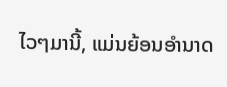ໄວໆມານີ້, ແມ່ນຍ້ອນອໍານາດ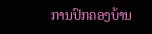ການປົກຄອງບ້ານ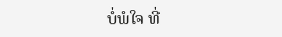ບໍ່ພໍໃຈ ທີ່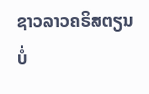ຊາວລາວຄຣິສຕຽນ ບໍ່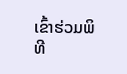ເຂົ້າຮ່ວມພິທີ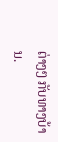ຕ່າງໆ ກັບທາງບ້ານ.